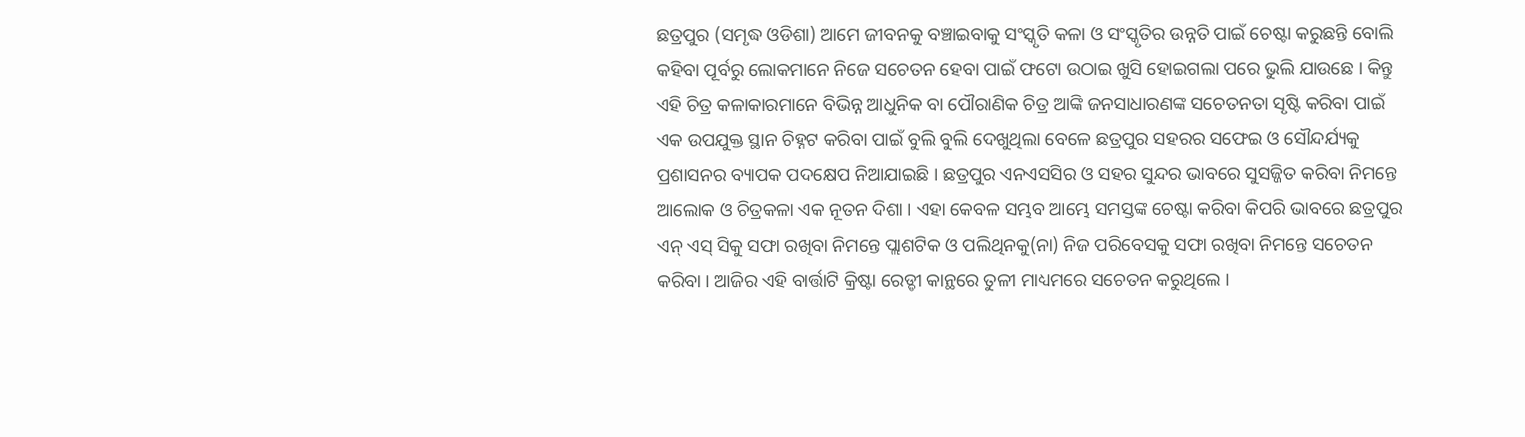ଛତ୍ରପୁର (ସମୃଦ୍ଧ ଓଡିଶା) ଆମେ ଜୀବନକୁ ବଞ୍ଚାଇବାକୁ ସଂସ୍କୃତି କଳା ଓ ସଂସ୍କୃତିର ଉନ୍ନତି ପାଇଁ ଚେଷ୍ଟା କରୁଛନ୍ତି ବୋଲି କହିବା ପୂର୍ବରୁ ଲୋକମାନେ ନିଜେ ସଚେତନ ହେବା ପାଇଁ ଫଟୋ ଉଠାଇ ଖୁସି ହୋଇଗଲା ପରେ ଭୁଲି ଯାଉଛେ । କିନ୍ତୁ ଏହି ଚିତ୍ର କଳାକାରମାନେ ବିଭିନ୍ନ ଆଧୁନିକ ବା ପୌରାଣିକ ଚିତ୍ର ଆଙ୍କି ଜନସାଧାରଣଙ୍କ ସଚେତନତା ସୃଷ୍ଟି କରିବା ପାଇଁ ଏକ ଉପଯୁକ୍ତ ସ୍ଥାନ ଚିହ୍ନଟ କରିବା ପାଇଁ ବୁଲି ବୁଲି ଦେଖୁଥିଲା ବେଳେ ଛତ୍ରପୁର ସହରର ସଫେଇ ଓ ସୌନ୍ଦର୍ଯ୍ୟକୁ ପ୍ରଶାସନର ବ୍ୟାପକ ପଦକ୍ଷେପ ନିଆଯାଇଛି । ଛତ୍ରପୁର ଏନଏସସିର ଓ ସହର ସୁନ୍ଦର ଭାବରେ ସୁସଜ୍ଜିତ କରିବା ନିମନ୍ତେ ଆଲୋକ ଓ ଚିତ୍ରକଳା ଏକ ନୂତନ ଦିଶା । ଏହା କେବଳ ସମ୍ଭବ ଆମ୍ଭେ ସମସ୍ତଙ୍କ ଚେଷ୍ଟା କରିବା କିପରି ଭାବରେ ଛତ୍ରପୁର ଏନ୍ ଏସ୍ ସିକୁ ସଫା ରଖିବା ନିମନ୍ତେ ପ୍ଲାଶଟିକ ଓ ପଲିଥିନକୁ(ନା) ନିଜ ପରିବେସକୁ ସଫା ରଖିବା ନିମନ୍ତେ ସଚେତନ କରିବା । ଆଜିର ଏହି ବାର୍ତ୍ତାଟି କ୍ରିଷ୍ଟା ରେଡ୍ଡୀ କାନ୍ଥରେ ତୁଳୀ ମାଧ୍ୟମରେ ସଚେତନ କରୁଥିଲେ ।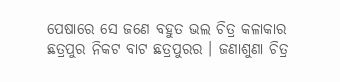ପେଷାରେ ସେ ଜଣେ ବହୁତ ଭଲ ଚିତ୍ର କଳାକାର ଛତ୍ରପୁର ନିକଟ ବାଟ ଛତ୍ରପୁରର । ଜଣାଶୁଣା ଚିତ୍ର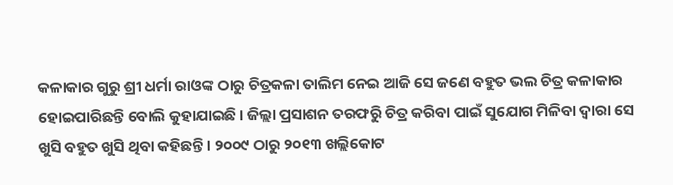କଳାକାର ଗୁରୁ ଶ୍ରୀ ଧର୍ମା ରାଓଙ୍କ ଠାରୁ ଚିତ୍ରକଳା ତାଲିମ ନେଇ ଆଜି ସେ ଜଣେ ବହୁତ ଭଲ ଚିତ୍ର କଳାକାର ହୋଇପାରିଛନ୍ତି ବୋଲି କୁହାଯାଇଛି । ଜିଲ୍ଲା ପ୍ରସାଶନ ତରଫରୁି ଚିତ୍ର କରିବା ପାଇଁ ସୁଯୋଗ ମିଳିବା ଦ୍ବାରା ସେ ଖୁସି ବହୁତ ଖୁସି ଥିବା କହିଛନ୍ତି । ୨୦୦୯ ଠାରୁ ୨୦୧୩ ଖଲ୍ଲିକୋଟ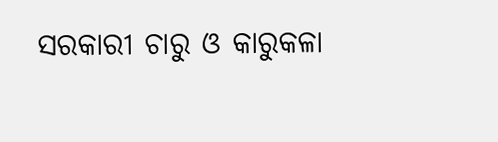ସରକାରୀ ଚାରୁ ଓ କାରୁକଳା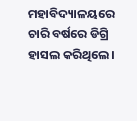ମହାବିଦ୍ୟାଳୟରେ ଚାରି ବର୍ଷରେ ଡିଗ୍ରି ହାସଲ କରିଥିଲେ ।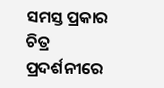ସମସ୍ତ ପ୍ରକାର ଚିତ୍ର ପ୍ରଦର୍ଶନୀରେ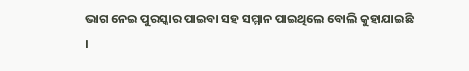ଭାଗ ନେଇ ପୁରସ୍କାର ପାଇବା ସହ ସମ୍ମାନ ପାଇଥିଲେ ବୋଲି କୁହାଯାଇଛି ।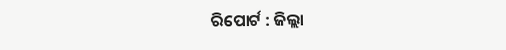ରିପୋର୍ଟ : ଜିଲ୍ଲା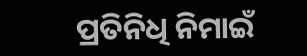ପ୍ରତିନିଧି ନିମାଇଁ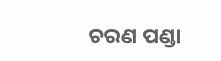ଚରଣ ପଣ୍ଡା